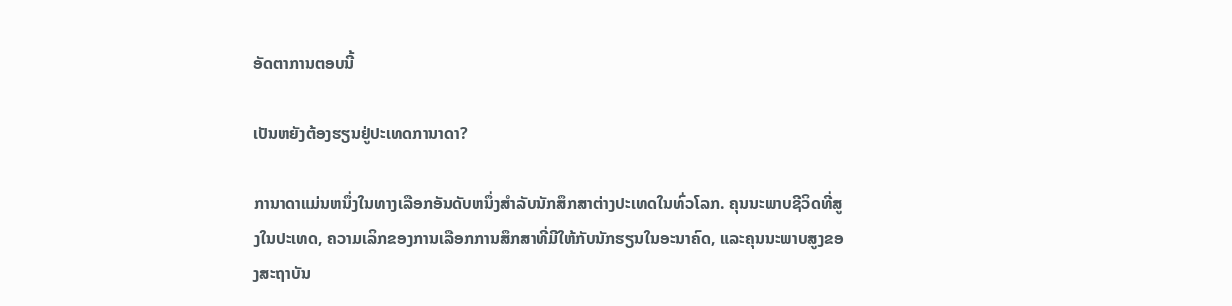ອັດຕາການຕອບນີ້

ເປັນຫຍັງຕ້ອງຮຽນຢູ່ປະເທດການາດາ?

ການາດາແມ່ນຫນຶ່ງໃນທາງເລືອກອັນດັບຫນຶ່ງສໍາລັບນັກສຶກສາຕ່າງປະເທດໃນທົ່ວໂລກ. ຄຸນນະພາບຊີວິດທີ່ສູງໃນປະເທດ, ຄວາມເລິກຂອງການເລືອກການສຶກສາທີ່ມີໃຫ້ກັບນັກຮຽນໃນອະນາຄົດ, ແລະຄຸນນະພາບສູງຂອງສະຖາບັນ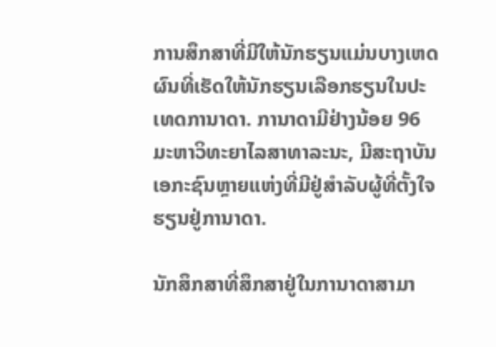ການສຶກສາທີ່ມີໃຫ້ນັກຮຽນແມ່ນບາງເຫດຜົນທີ່ເຮັດໃຫ້ນັກຮຽນເລືອກຮຽນໃນປະເທດການາດາ. ການາດາມີຢ່າງນ້ອຍ 96 ມະຫາວິທະຍາໄລສາທາລະນະ, ມີສະຖາບັນເອກະຊົນຫຼາຍແຫ່ງທີ່ມີຢູ່ສໍາລັບຜູ້ທີ່ຕັ້ງໃຈຮຽນຢູ່ການາດາ.

ນັກສຶກສາທີ່ສຶກສາຢູ່ໃນການາດາສາມາ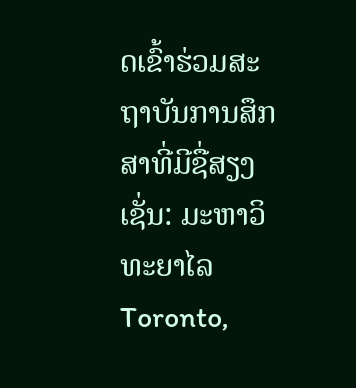ດເຂົ້າຮ່ວມສະຖາບັນການສຶກສາທີ່ມີຊື່ສຽງເຊັ່ນ: ມະຫາວິທະຍາໄລ Toronto,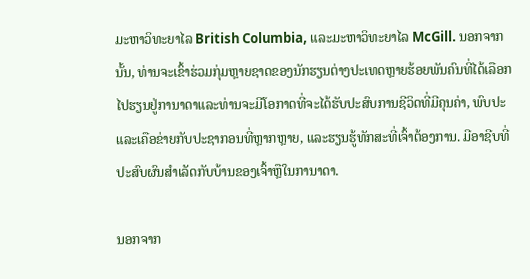ມະຫາວິທະຍາໄລ British Columbia, ແລະມະຫາວິທະຍາໄລ McGill. ນອກຈາກນັ້ນ, ທ່ານຈະເຂົ້າຮ່ວມກຸ່ມຫຼາຍຊາດຂອງນັກຮຽນຕ່າງປະເທດຫຼາຍຮ້ອຍພັນຄົນທີ່ໄດ້ເລືອກໄປຮຽນຢູ່ການາດາແລະທ່ານຈະມີໂອກາດທີ່ຈະໄດ້ຮັບປະສົບການຊີວິດທີ່ມີຄຸນຄ່າ, ພົບປະແລະເຄືອຂ່າຍກັບປະຊາກອນທີ່ຫຼາກຫຼາຍ, ແລະຮຽນຮູ້ທັກສະທີ່ເຈົ້າຕ້ອງການ. ມີອາຊີບທີ່ປະສົບຜົນສໍາເລັດກັບບ້ານຂອງເຈົ້າຫຼືໃນການາດາ.

ນອກຈາກ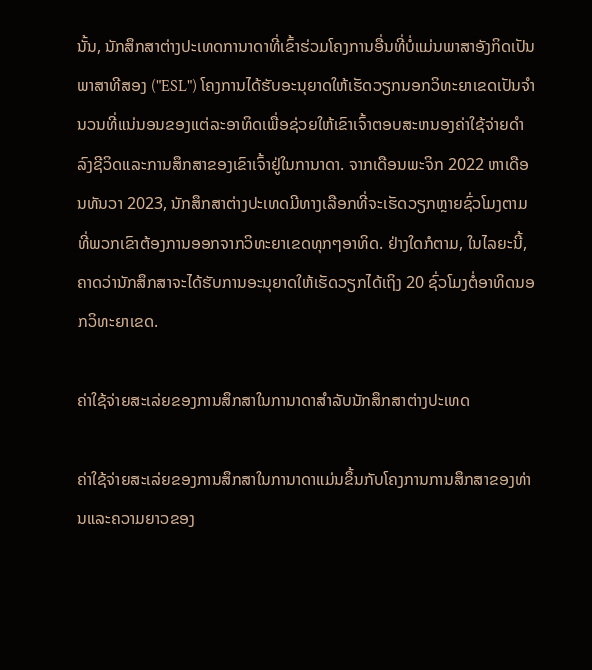ນັ້ນ, ນັກສຶກສາຕ່າງປະເທດການາດາທີ່ເຂົ້າຮ່ວມໂຄງການອື່ນທີ່ບໍ່ແມ່ນພາສາອັງກິດເປັນພາສາທີສອງ ("ESL") ໂຄງການໄດ້ຮັບອະນຸຍາດໃຫ້ເຮັດວຽກນອກວິທະຍາເຂດເປັນຈໍານວນທີ່ແນ່ນອນຂອງແຕ່ລະອາທິດເພື່ອຊ່ວຍໃຫ້ເຂົາເຈົ້າຕອບສະຫນອງຄ່າໃຊ້ຈ່າຍດໍາລົງຊີວິດແລະການສຶກສາຂອງເຂົາເຈົ້າຢູ່ໃນການາດາ. ຈາກເດືອນພະຈິກ 2022 ຫາເດືອນທັນວາ 2023, ນັກສຶກສາຕ່າງປະເທດມີທາງເລືອກທີ່ຈະເຮັດວຽກຫຼາຍຊົ່ວໂມງຕາມທີ່ພວກເຂົາຕ້ອງການອອກຈາກວິທະຍາເຂດທຸກໆອາທິດ. ຢ່າງໃດກໍຕາມ, ໃນໄລຍະນີ້, ຄາດວ່ານັກສຶກສາຈະໄດ້ຮັບການອະນຸຍາດໃຫ້ເຮັດວຽກໄດ້ເຖິງ 20 ຊົ່ວໂມງຕໍ່ອາທິດນອກວິທະຍາເຂດ.

ຄ່າໃຊ້ຈ່າຍສະເລ່ຍຂອງການສຶກສາໃນການາດາສໍາລັບນັກສຶກສາຕ່າງປະເທດ

ຄ່າໃຊ້ຈ່າຍສະເລ່ຍຂອງການສຶກສາໃນການາດາແມ່ນຂຶ້ນກັບໂຄງການການສຶກສາຂອງທ່ານແລະຄວາມຍາວຂອງ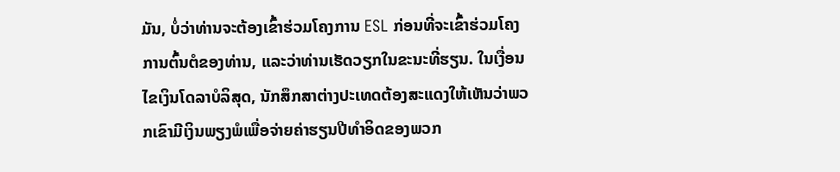ມັນ, ບໍ່ວ່າທ່ານຈະຕ້ອງເຂົ້າຮ່ວມໂຄງການ ESL ກ່ອນທີ່ຈະເຂົ້າຮ່ວມໂຄງການຕົ້ນຕໍຂອງທ່ານ, ແລະວ່າທ່ານເຮັດວຽກໃນຂະນະທີ່ຮຽນ. ໃນເງື່ອນໄຂເງິນໂດລາບໍລິສຸດ, ນັກສຶກສາຕ່າງປະເທດຕ້ອງສະແດງໃຫ້ເຫັນວ່າພວກເຂົາມີເງິນພຽງພໍເພື່ອຈ່າຍຄ່າຮຽນປີທໍາອິດຂອງພວກ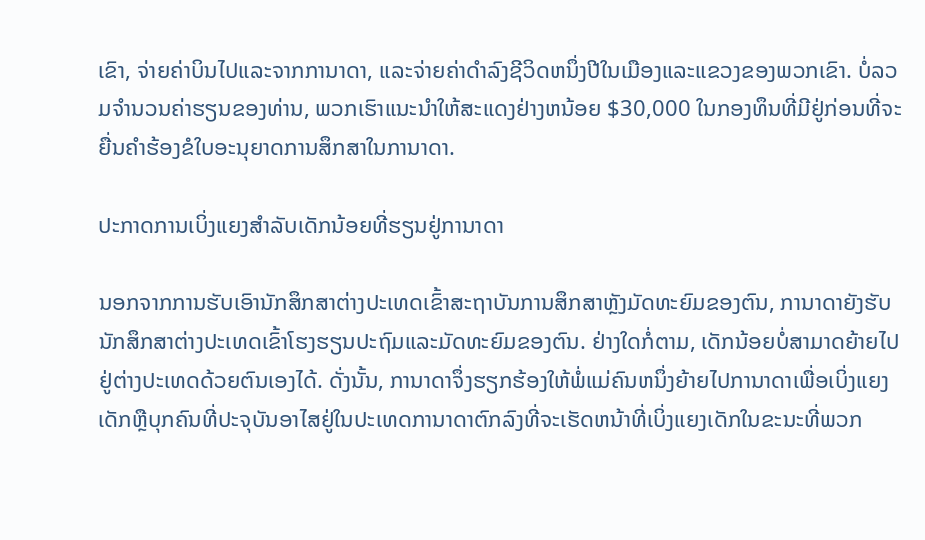ເຂົາ, ຈ່າຍຄ່າບິນໄປແລະຈາກການາດາ, ແລະຈ່າຍຄ່າດໍາລົງຊີວິດຫນຶ່ງປີໃນເມືອງແລະແຂວງຂອງພວກເຂົາ. ບໍ່ລວມຈໍານວນຄ່າຮຽນຂອງທ່ານ, ພວກເຮົາແນະນໍາໃຫ້ສະແດງຢ່າງຫນ້ອຍ $30,000 ໃນກອງທຶນທີ່ມີຢູ່ກ່ອນທີ່ຈະຍື່ນຄໍາຮ້ອງຂໍໃບອະນຸຍາດການສຶກສາໃນການາດາ.

ປະກາດການເບິ່ງແຍງສຳລັບເດັກນ້ອຍທີ່ຮຽນຢູ່ການາດາ

ນອກຈາກການຮັບເອົານັກສຶກສາຕ່າງປະເທດເຂົ້າສະຖາບັນການສຶກສາຫຼັງມັດທະຍົມຂອງຕົນ, ການາດາຍັງຮັບນັກສຶກສາຕ່າງປະເທດເຂົ້າໂຮງຮຽນປະຖົມແລະມັດທະຍົມຂອງຕົນ. ຢ່າງໃດກໍ່ຕາມ, ເດັກນ້ອຍບໍ່ສາມາດຍ້າຍໄປຢູ່ຕ່າງປະເທດດ້ວຍຕົນເອງໄດ້. ດັ່ງນັ້ນ, ການາດາຈຶ່ງຮຽກຮ້ອງໃຫ້ພໍ່ແມ່ຄົນຫນຶ່ງຍ້າຍໄປການາດາເພື່ອເບິ່ງແຍງເດັກຫຼືບຸກຄົນທີ່ປະຈຸບັນອາໄສຢູ່ໃນປະເທດການາດາຕົກລົງທີ່ຈະເຮັດຫນ້າທີ່ເບິ່ງແຍງເດັກໃນຂະນະທີ່ພວກ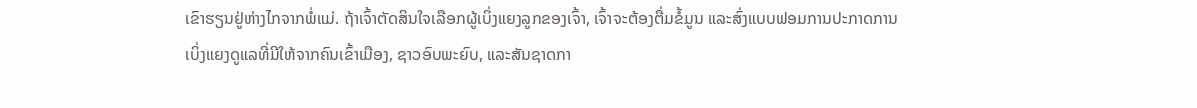ເຂົາຮຽນຢູ່ຫ່າງໄກຈາກພໍ່ແມ່. ຖ້າເຈົ້າຕັດສິນໃຈເລືອກຜູ້ເບິ່ງແຍງລູກຂອງເຈົ້າ, ເຈົ້າຈະຕ້ອງຕື່ມຂໍ້ມູນ ແລະສົ່ງແບບຟອມການປະກາດການເບິ່ງແຍງດູແລທີ່ມີໃຫ້ຈາກຄົນເຂົ້າເມືອງ, ຊາວອົບພະຍົບ, ແລະສັນຊາດກາ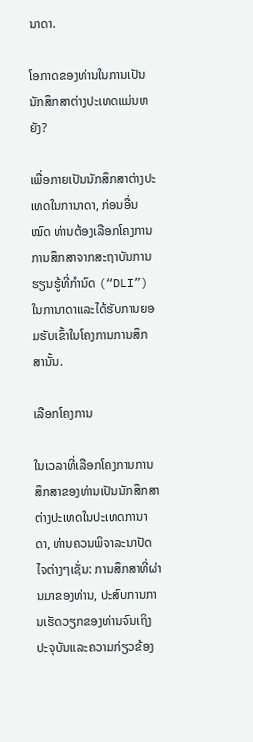ນາດາ.

ໂອກາດຂອງທ່ານໃນການເປັນນັກສຶກສາຕ່າງປະເທດແມ່ນຫຍັງ?

ເພື່ອກາຍເປັນນັກສຶກສາຕ່າງປະເທດໃນການາດາ, ກ່ອນອື່ນ ໝົດ ທ່ານຕ້ອງເລືອກໂຄງການການສຶກສາຈາກສະຖາບັນການຮຽນຮູ້ທີ່ກໍານົດ (“DLI”) ໃນການາດາແລະໄດ້ຮັບການຍອມຮັບເຂົ້າໃນໂຄງການການສຶກສານັ້ນ.

ເລືອກໂຄງການ

ໃນເວລາທີ່ເລືອກໂຄງການການສຶກສາຂອງທ່ານເປັນນັກສຶກສາຕ່າງປະເທດໃນປະເທດການາດາ, ທ່ານຄວນພິຈາລະນາປັດໄຈຕ່າງໆເຊັ່ນ: ການສຶກສາທີ່ຜ່ານມາຂອງທ່ານ, ປະສົບການການເຮັດວຽກຂອງທ່ານຈົນເຖິງປະຈຸບັນແລະຄວາມກ່ຽວຂ້ອງ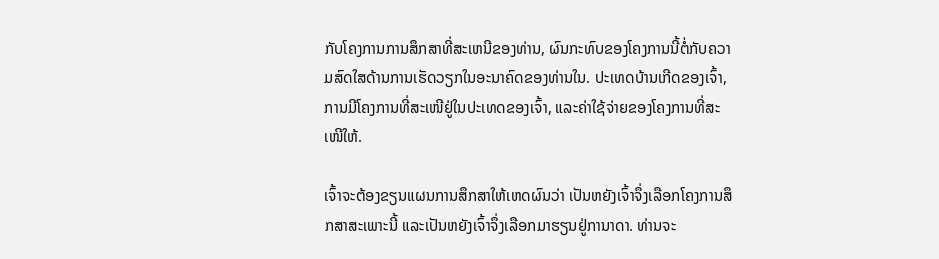ກັບໂຄງການການສຶກສາທີ່ສະເຫນີຂອງທ່ານ, ຜົນກະທົບຂອງໂຄງການນີ້ຕໍ່ກັບຄວາມສົດໃສດ້ານການເຮັດວຽກໃນອະນາຄົດຂອງທ່ານໃນ. ປະເທດບ້ານເກີດຂອງເຈົ້າ, ການມີໂຄງການທີ່ສະເໜີຢູ່ໃນປະເທດຂອງເຈົ້າ, ແລະຄ່າໃຊ້ຈ່າຍຂອງໂຄງການທີ່ສະເໜີໃຫ້.

ເຈົ້າຈະຕ້ອງຂຽນແຜນການສຶກສາໃຫ້ເຫດຜົນວ່າ ເປັນຫຍັງເຈົ້າຈຶ່ງເລືອກໂຄງການສຶກສາສະເພາະນີ້ ແລະເປັນຫຍັງເຈົ້າຈຶ່ງເລືອກມາຮຽນຢູ່ການາດາ. ທ່ານຈະ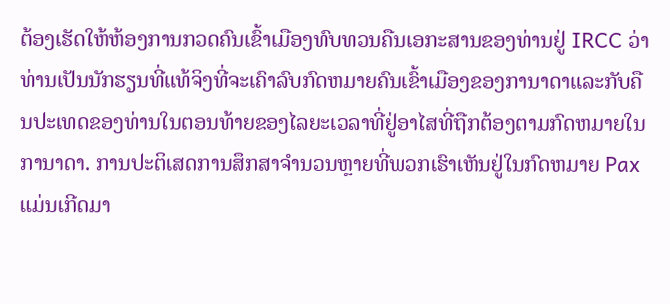ຕ້ອງເຮັດໃຫ້ຫ້ອງການກວດຄົນເຂົ້າເມືອງທົບທວນຄືນເອກະສານຂອງທ່ານຢູ່ IRCC ວ່າທ່ານເປັນນັກຮຽນທີ່ແທ້ຈິງທີ່ຈະເຄົາລົບກົດຫມາຍຄົນເຂົ້າເມືອງຂອງການາດາແລະກັບຄືນປະເທດຂອງທ່ານໃນຕອນທ້າຍຂອງໄລຍະເວລາທີ່ຢູ່ອາໄສທີ່ຖືກຕ້ອງຕາມກົດຫມາຍໃນການາດາ. ການປະຕິເສດການສຶກສາຈໍານວນຫຼາຍທີ່ພວກເຮົາເຫັນຢູ່ໃນກົດຫມາຍ Pax ແມ່ນເກີດມາ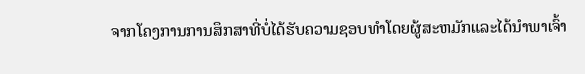ຈາກໂຄງການການສຶກສາທີ່ບໍ່ໄດ້ຮັບຄວາມຊອບທໍາໂດຍຜູ້ສະຫມັກແລະໄດ້ນໍາພາເຈົ້າ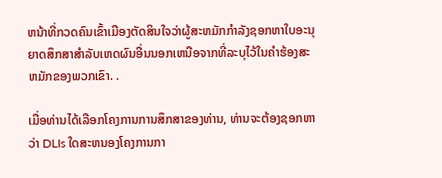ຫນ້າທີ່ກວດຄົນເຂົ້າເມືອງຕັດສິນໃຈວ່າຜູ້ສະຫມັກກໍາລັງຊອກຫາໃບອະນຸຍາດສຶກສາສໍາລັບເຫດຜົນອື່ນນອກເຫນືອຈາກທີ່ລະບຸໄວ້ໃນຄໍາຮ້ອງສະຫມັກຂອງພວກເຂົາ. .

ເມື່ອທ່ານໄດ້ເລືອກໂຄງການການສຶກສາຂອງທ່ານ, ທ່ານຈະຕ້ອງຊອກຫາວ່າ DLIs ໃດສະຫນອງໂຄງການກາ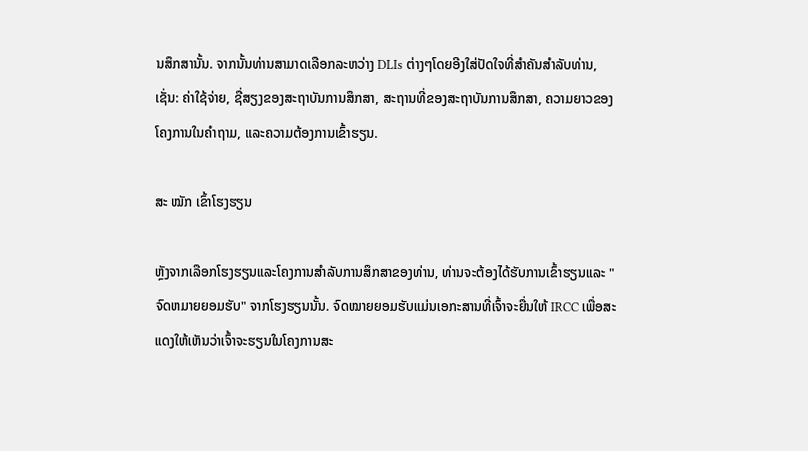ນສຶກສານັ້ນ. ຈາກນັ້ນທ່ານສາມາດເລືອກລະຫວ່າງ DLIs ຕ່າງໆໂດຍອີງໃສ່ປັດໃຈທີ່ສໍາຄັນສໍາລັບທ່ານ, ເຊັ່ນ: ຄ່າໃຊ້ຈ່າຍ, ຊື່ສຽງຂອງສະຖາບັນການສຶກສາ, ສະຖານທີ່ຂອງສະຖາບັນການສຶກສາ, ຄວາມຍາວຂອງໂຄງການໃນຄໍາຖາມ, ແລະຄວາມຕ້ອງການເຂົ້າຮຽນ.

ສະ ໝັກ ເຂົ້າໂຮງຮຽນ

ຫຼັງຈາກເລືອກໂຮງຮຽນແລະໂຄງການສໍາລັບການສຶກສາຂອງທ່ານ, ທ່ານຈະຕ້ອງໄດ້ຮັບການເຂົ້າຮຽນແລະ "ຈົດຫມາຍຍອມຮັບ" ຈາກໂຮງຮຽນນັ້ນ. ຈົດໝາຍຍອມຮັບແມ່ນເອກະສານທີ່ເຈົ້າຈະຍື່ນໃຫ້ IRCC ເພື່ອສະແດງໃຫ້ເຫັນວ່າເຈົ້າຈະຮຽນໃນໂຄງການສະ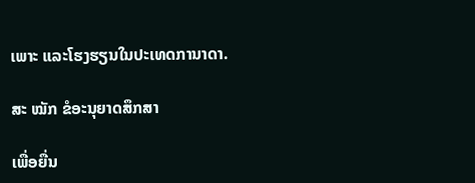ເພາະ ແລະໂຮງຮຽນໃນປະເທດການາດາ.

ສະ ໝັກ ຂໍອະນຸຍາດສຶກສາ

ເພື່ອຍື່ນ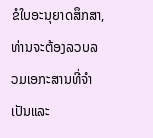ຂໍໃບອະນຸຍາດສຶກສາ, ທ່ານຈະຕ້ອງລວບລວມເອກະສານທີ່ຈໍາເປັນແລະ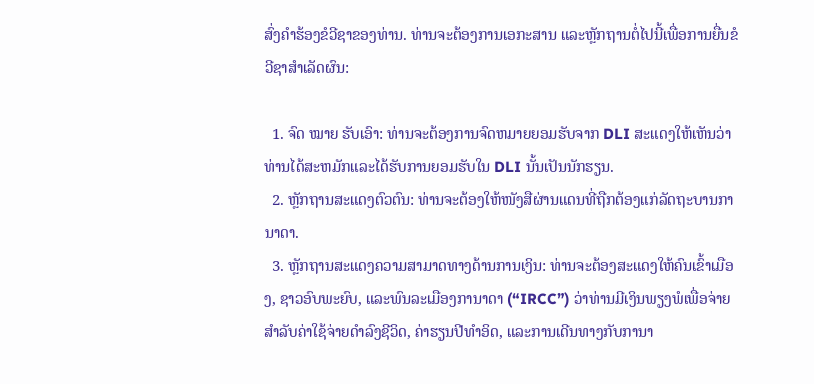ສົ່ງຄໍາຮ້ອງຂໍວີຊາຂອງທ່ານ. ທ່ານຈະຕ້ອງການເອກະສານ ແລະຫຼັກຖານຕໍ່ໄປນີ້ເພື່ອການຍື່ນຂໍວີຊາສຳເລັດຜົນ:

  1. ຈົດ ໝາຍ ຮັບເອົາ: ທ່ານຈະຕ້ອງການຈົດຫມາຍຍອມຮັບຈາກ DLI ສະແດງໃຫ້ເຫັນວ່າທ່ານໄດ້ສະຫມັກແລະໄດ້ຮັບການຍອມຮັບໃນ DLI ນັ້ນເປັນນັກຮຽນ.
  2. ຫຼັກຖານສະແດງຕົວຕົນ: ທ່ານຈະຕ້ອງໃຫ້ໜັງສືຜ່ານແດນທີ່ຖືກຕ້ອງແກ່ລັດຖະບານການາດາ.
  3. ຫຼັກຖານສະແດງຄວາມສາມາດທາງດ້ານການເງິນ: ທ່ານຈະຕ້ອງສະແດງໃຫ້ຄົນເຂົ້າເມືອງ, ຊາວອົບພະຍົບ, ແລະພົນລະເມືອງການາດາ (“IRCC”) ວ່າທ່ານມີເງິນພຽງພໍເພື່ອຈ່າຍສໍາລັບຄ່າໃຊ້ຈ່າຍດໍາລົງຊີວິດ, ຄ່າຮຽນປີທໍາອິດ, ແລະການເດີນທາງກັບການາ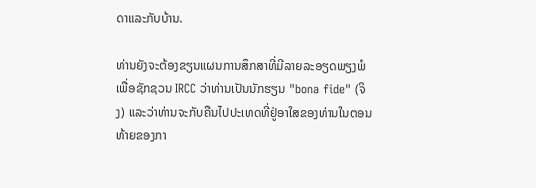ດາແລະກັບບ້ານ.

ທ່ານຍັງຈະຕ້ອງຂຽນແຜນການສຶກສາທີ່ມີລາຍລະອຽດພຽງພໍເພື່ອຊັກຊວນ IRCC ວ່າທ່ານເປັນນັກຮຽນ "bona fide" (ຈິງ) ແລະວ່າທ່ານຈະກັບຄືນໄປປະເທດທີ່ຢູ່ອາໃສຂອງທ່ານໃນຕອນທ້າຍຂອງກາ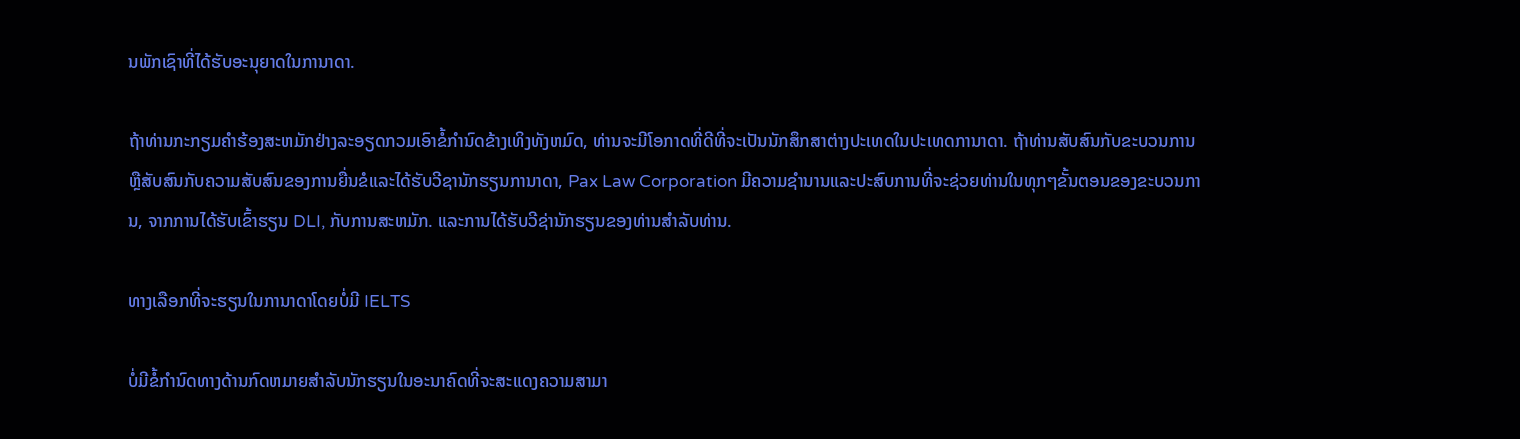ນພັກເຊົາທີ່ໄດ້ຮັບອະນຸຍາດໃນການາດາ.

ຖ້າທ່ານກະກຽມຄໍາຮ້ອງສະຫມັກຢ່າງລະອຽດກວມເອົາຂໍ້ກໍານົດຂ້າງເທິງທັງຫມົດ, ທ່ານຈະມີໂອກາດທີ່ດີທີ່ຈະເປັນນັກສຶກສາຕ່າງປະເທດໃນປະເທດການາດາ. ຖ້າທ່ານສັບສົນກັບຂະບວນການຫຼືສັບສົນກັບຄວາມສັບສົນຂອງການຍື່ນຂໍແລະໄດ້ຮັບວີຊານັກຮຽນການາດາ, Pax Law Corporation ມີຄວາມຊໍານານແລະປະສົບການທີ່ຈະຊ່ວຍທ່ານໃນທຸກໆຂັ້ນຕອນຂອງຂະບວນການ, ຈາກການໄດ້ຮັບເຂົ້າຮຽນ DLI, ກັບການສະຫມັກ. ແລະການໄດ້ຮັບວີຊ່ານັກຮຽນຂອງທ່ານສໍາລັບທ່ານ.

ທາງເລືອກທີ່ຈະຮຽນໃນການາດາໂດຍບໍ່ມີ IELTS

ບໍ່ມີຂໍ້ກໍານົດທາງດ້ານກົດຫມາຍສໍາລັບນັກຮຽນໃນອະນາຄົດທີ່ຈະສະແດງຄວາມສາມາ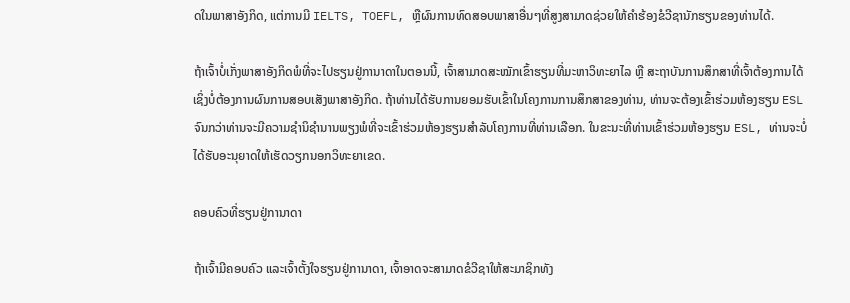ດໃນພາສາອັງກິດ, ແຕ່ການມີ IELTS, TOEFL, ຫຼືຜົນການທົດສອບພາສາອື່ນໆທີ່ສູງສາມາດຊ່ວຍໃຫ້ຄໍາຮ້ອງຂໍວີຊານັກຮຽນຂອງທ່ານໄດ້.

ຖ້າເຈົ້າບໍ່ເກັ່ງພາສາອັງກິດພໍທີ່ຈະໄປຮຽນຢູ່ການາດາໃນຕອນນີ້, ເຈົ້າສາມາດສະໝັກເຂົ້າຮຽນທີ່ມະຫາວິທະຍາໄລ ຫຼື ສະຖາບັນການສຶກສາທີ່ເຈົ້າຕ້ອງການໄດ້ ເຊິ່ງບໍ່ຕ້ອງການຜົນການສອບເສັງພາສາອັງກິດ. ຖ້າທ່ານໄດ້ຮັບການຍອມຮັບເຂົ້າໃນໂຄງການການສຶກສາຂອງທ່ານ, ທ່ານຈະຕ້ອງເຂົ້າຮ່ວມຫ້ອງຮຽນ ESL ຈົນກວ່າທ່ານຈະມີຄວາມຊໍານິຊໍານານພຽງພໍທີ່ຈະເຂົ້າຮ່ວມຫ້ອງຮຽນສໍາລັບໂຄງການທີ່ທ່ານເລືອກ. ໃນຂະນະທີ່ທ່ານເຂົ້າຮ່ວມຫ້ອງຮຽນ ESL, ທ່ານຈະບໍ່ໄດ້ຮັບອະນຸຍາດໃຫ້ເຮັດວຽກນອກວິທະຍາເຂດ.

ຄອບຄົວທີ່ຮຽນຢູ່ການາດາ

ຖ້າເຈົ້າມີຄອບຄົວ ແລະເຈົ້າຕັ້ງໃຈຮຽນຢູ່ການາດາ, ເຈົ້າອາດຈະສາມາດຂໍວີຊາໃຫ້ສະມາຊິກທັງ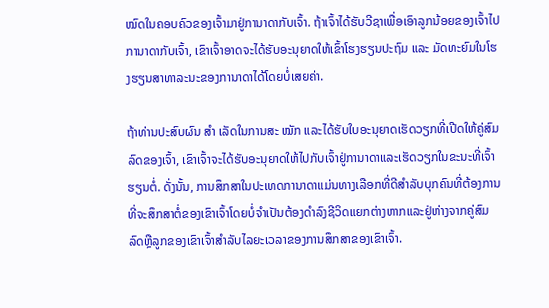ໝົດໃນຄອບຄົວຂອງເຈົ້າມາຢູ່ການາດາກັບເຈົ້າ. ຖ້າເຈົ້າໄດ້ຮັບວີຊາເພື່ອເອົາລູກນ້ອຍຂອງເຈົ້າໄປການາດາກັບເຈົ້າ, ເຂົາເຈົ້າອາດຈະໄດ້ຮັບອະນຸຍາດໃຫ້ເຂົ້າໂຮງຮຽນປະຖົມ ແລະ ມັດທະຍົມໃນໂຮງຮຽນສາທາລະນະຂອງການາດາໄດ້ໂດຍບໍ່ເສຍຄ່າ.

ຖ້າທ່ານປະສົບຜົນ ສຳ ເລັດໃນການສະ ໝັກ ແລະໄດ້ຮັບໃບອະນຸຍາດເຮັດວຽກທີ່ເປີດໃຫ້ຄູ່ສົມລົດຂອງເຈົ້າ, ເຂົາເຈົ້າຈະໄດ້ຮັບອະນຸຍາດໃຫ້ໄປກັບເຈົ້າຢູ່ການາດາແລະເຮັດວຽກໃນຂະນະທີ່ເຈົ້າຮຽນຕໍ່. ດັ່ງນັ້ນ, ການສຶກສາໃນປະເທດການາດາແມ່ນທາງເລືອກທີ່ດີສໍາລັບບຸກຄົນທີ່ຕ້ອງການທີ່ຈະສຶກສາຕໍ່ຂອງເຂົາເຈົ້າໂດຍບໍ່ຈໍາເປັນຕ້ອງດໍາລົງຊີວິດແຍກຕ່າງຫາກແລະຢູ່ຫ່າງຈາກຄູ່ສົມລົດຫຼືລູກຂອງເຂົາເຈົ້າສໍາລັບໄລຍະເວລາຂອງການສຶກສາຂອງເຂົາເຈົ້າ.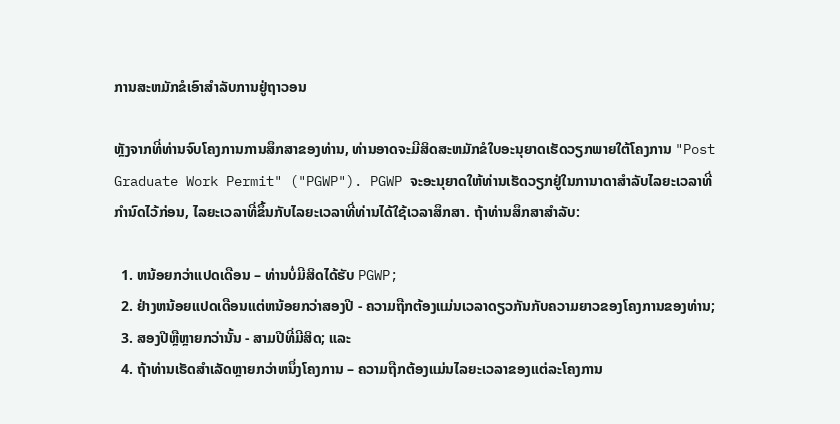ການສະຫມັກຂໍເອົາສໍາລັບການຢູ່ຖາວອນ

ຫຼັງຈາກທີ່ທ່ານຈົບໂຄງການການສຶກສາຂອງທ່ານ, ທ່ານອາດຈະມີສິດສະຫມັກຂໍໃບອະນຸຍາດເຮັດວຽກພາຍໃຕ້ໂຄງການ "Post Graduate Work Permit" ("PGWP"). PGWP ຈະອະນຸຍາດໃຫ້ທ່ານເຮັດວຽກຢູ່ໃນການາດາສໍາລັບໄລຍະເວລາທີ່ກໍານົດໄວ້ກ່ອນ, ໄລຍະເວລາທີ່ຂຶ້ນກັບໄລຍະເວລາທີ່ທ່ານໄດ້ໃຊ້ເວລາສຶກສາ. ຖ້າທ່ານສຶກສາສໍາລັບ:

  1. ຫນ້ອຍກວ່າແປດເດືອນ – ທ່ານບໍ່ມີສິດໄດ້ຮັບ PGWP;
  2. ຢ່າງຫນ້ອຍແປດເດືອນແຕ່ຫນ້ອຍກວ່າສອງປີ - ຄວາມຖືກຕ້ອງແມ່ນເວລາດຽວກັນກັບຄວາມຍາວຂອງໂຄງການຂອງທ່ານ;
  3. ສອງປີຫຼືຫຼາຍກວ່ານັ້ນ - ສາມປີທີ່ມີສິດ; ແລະ
  4. ຖ້າທ່ານເຮັດສໍາເລັດຫຼາຍກວ່າຫນຶ່ງໂຄງການ – ຄວາມຖືກຕ້ອງແມ່ນໄລຍະເວລາຂອງແຕ່ລະໂຄງການ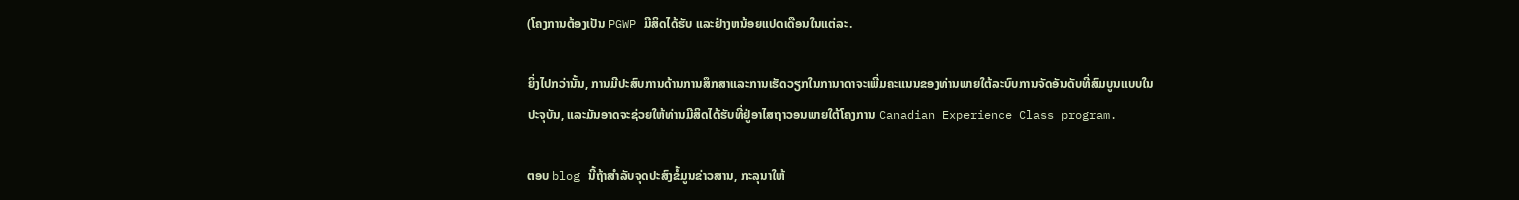(ໂຄງການຕ້ອງເປັນ PGWP ມີສິດໄດ້ຮັບ ແລະຢ່າງຫນ້ອຍແປດເດືອນໃນແຕ່ລະ.

ຍິ່ງໄປກວ່ານັ້ນ, ການມີປະສົບການດ້ານການສຶກສາແລະການເຮັດວຽກໃນການາດາຈະເພີ່ມຄະແນນຂອງທ່ານພາຍໃຕ້ລະບົບການຈັດອັນດັບທີ່ສົມບູນແບບໃນປະຈຸບັນ, ແລະມັນອາດຈະຊ່ວຍໃຫ້ທ່ານມີສິດໄດ້ຮັບທີ່ຢູ່ອາໄສຖາວອນພາຍໃຕ້ໂຄງການ Canadian Experience Class program.

ຕອບ blog ນີ້ຖ້າສໍາລັບຈຸດປະສົງຂໍ້ມູນຂ່າວສານ, ກະລຸນາໃຫ້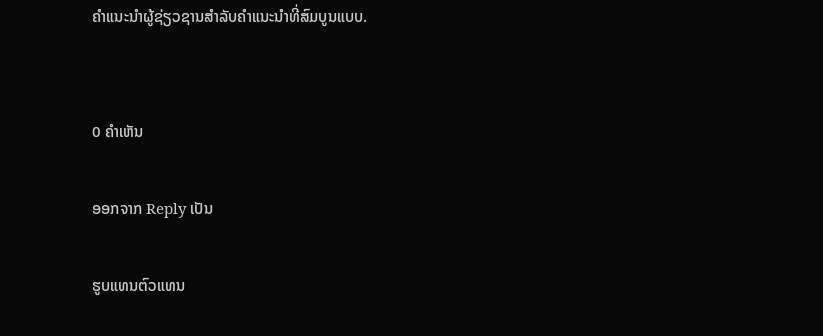ຄໍາແນະນໍາຜູ້ຊ່ຽວຊານສໍາລັບຄໍາແນະນໍາທີ່ສົມບູນແບບ.


0 ຄໍາເຫັນ

ອອກຈາກ Reply ເປັນ

ຮູບແທນຕົວແທນ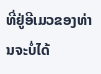ທີ່ຢູ່ອີເມວຂອງທ່ານຈະບໍ່ໄດ້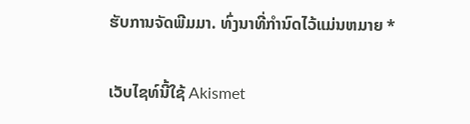ຮັບການຈັດພີມມາ. ທົ່ງນາທີ່ກໍານົດໄວ້ແມ່ນຫມາຍ *

ເວັບໄຊທ໌ນີ້ໃຊ້ Akismet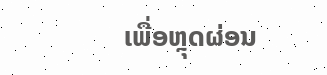ເພື່ອຫຼຸດຜ່ອນ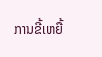ການຂີ້ເຫຍື້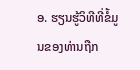ອ. ຮຽນຮູ້ວິທີທີ່ຂໍ້ມູນຂອງທ່ານຖືກ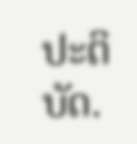ປະຕິບັດ.